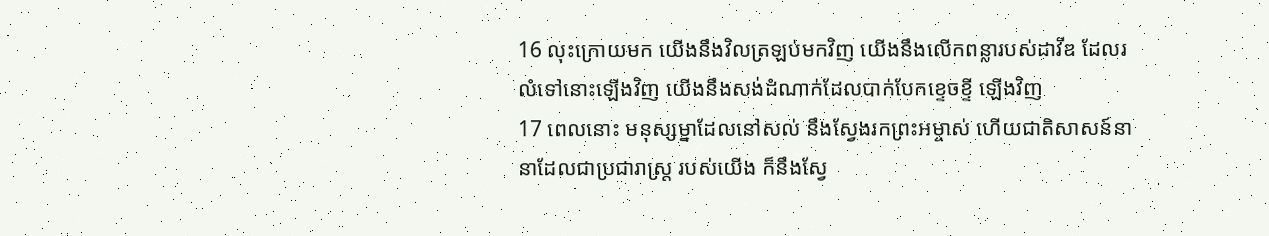16 លុះក្រោយមក យើងនឹងវិលត្រឡប់មកវិញ យើងនឹងលើកពន្លារបស់ដាវីឌ ដែលរលំទៅនោះឡើងវិញ យើងនឹងសង់ដំណាក់ដែលបាក់បែកខ្ទេចខ្ទី ឡើងវិញ
17 ពេលនោះ មនុស្សម្នាដែលនៅសល់ នឹងស្វែងរកព្រះអម្ចាស់ ហើយជាតិសាសន៍នានាដែលជាប្រជារាស្ត្រ របស់យើង ក៏នឹងស្វែ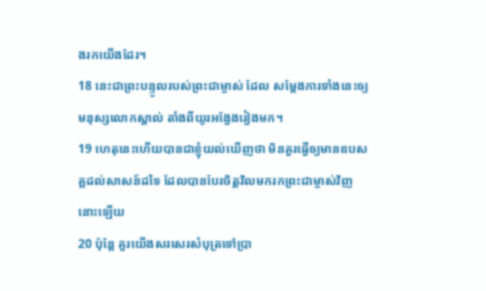ងរកយើងដែរ។
18 នេះជាព្រះបន្ទូលរបស់ព្រះជាម្ចាស់ ដែល សម្តែងការទាំងនេះឲ្យមនុស្សលោកស្គាល់ តាំងពីយូរអង្វែងរៀងមក។
19 ហេតុនេះហើយបានជាខ្ញុំយល់ឃើញថា មិនគួរធ្វើឲ្យមានឧបសគ្គដល់សាសន៍ដទៃ ដែលបានបែរចិត្តវិលមករកព្រះជាម្ចាស់វិញនោះឡើយ
20 ប៉ុន្តែ គួរយើងសរសេរសំបុត្រទៅប្រា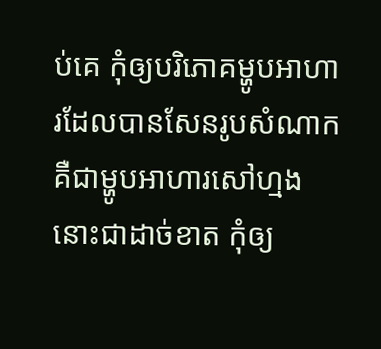ប់គេ កុំឲ្យបរិភោគម្ហូបអាហារដែលបានសែនរូបសំណាក គឺជាម្ហូបអាហារសៅហ្មងនោះជាដាច់ខាត កុំឲ្យ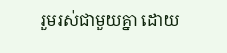រួមរស់ជាមួយគ្នា ដោយ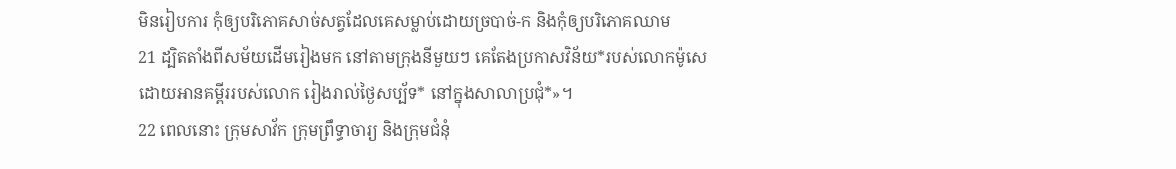មិនរៀបការ កុំឲ្យបរិភោគសាច់សត្វដែលគេសម្លាប់ដោយច្របាច់-ក និងកុំឲ្យបរិភោគឈាម
21 ដ្បិតតាំងពីសម័យដើមរៀងមក នៅតាមក្រុងនីមួយៗ គេតែងប្រកាសវិន័យ*របស់លោកម៉ូសេ ដោយអានគម្ពីររបស់លោក រៀងរាល់ថ្ងៃសប្ប័ទ* នៅក្នុងសាលាប្រជុំ*»។
22 ពេលនោះ ក្រុមសាវ័ក ក្រុមព្រឹទ្ធាចារ្យ និងក្រុមជំនុំ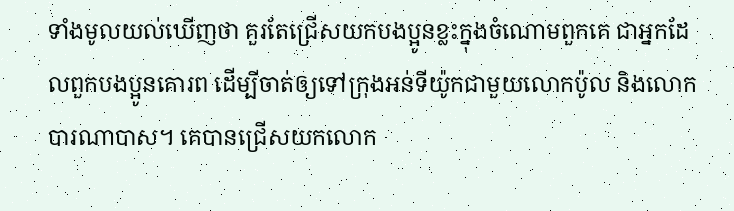ទាំងមូលយល់ឃើញថា គួរតែជ្រើសយកបងប្អូនខ្លះក្នុងចំណោមពួកគេ ជាអ្នកដែលពួកបងប្អូនគោរព ដើម្បីចាត់ឲ្យទៅក្រុងអន់ទីយ៉ូកជាមួយលោកប៉ូល និងលោកបារណាបាស។ គេបានជ្រើសយកលោក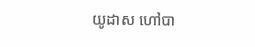យូដាស ហៅបា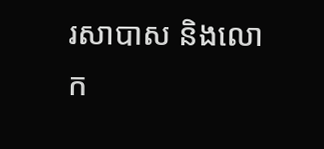រសាបាស និងលោក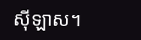ស៊ីឡាស។